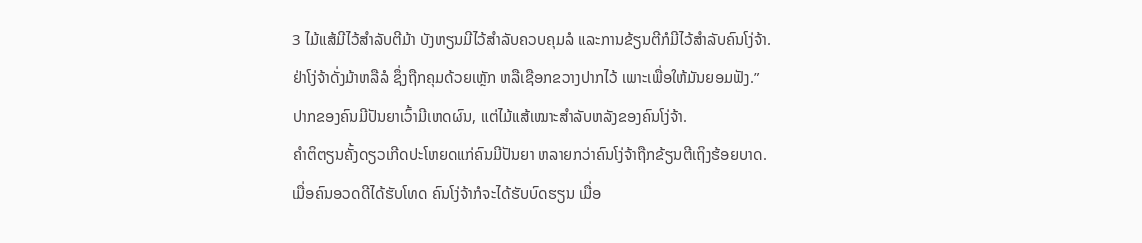3 ໄມ້ແສ້ມີໄວ້ສຳລັບຕີມ້າ ບັງຫຽນມີໄວ້ສຳລັບຄວບຄຸມລໍ ແລະການຂ້ຽນຕີກໍມີໄວ້ສຳລັບຄົນໂງ່ຈ້າ.
ຢ່າໂງ່ຈ້າດັ່ງມ້າຫລືລໍ ຊຶ່ງຖືກຄຸມດ້ວຍເຫຼັກ ຫລືເຊືອກຂວາງປາກໄວ້ ເພາະເພື່ອໃຫ້ມັນຍອມຟັງ.”
ປາກຂອງຄົນມີປັນຍາເວົ້າມີເຫດຜົນ, ແຕ່ໄມ້ແສ້ເໝາະສຳລັບຫລັງຂອງຄົນໂງ່ຈ້າ.
ຄຳຕິຕຽນຄັ້ງດຽວເກີດປະໂຫຍດແກ່ຄົນມີປັນຍາ ຫລາຍກວ່າຄົນໂງ່ຈ້າຖືກຂ້ຽນຕີເຖິງຮ້ອຍບາດ.
ເມື່ອຄົນອວດດີໄດ້ຮັບໂທດ ຄົນໂງ່ຈ້າກໍຈະໄດ້ຮັບບົດຮຽນ ເມື່ອ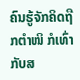ຄົນຮູ້ຈັກຄິດຖືກຕຳໜິ ກໍເທົ່າກັບສ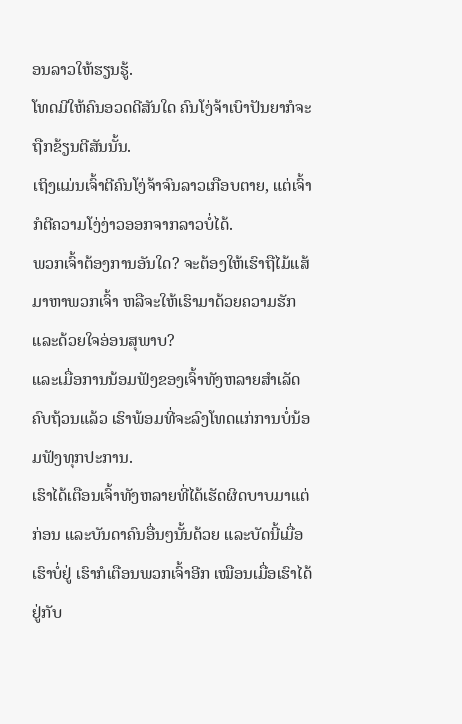ອນລາວໃຫ້ຮຽນຮູ້.
ໂທດມີໃຫ້ຄົນອວດດີສັນໃດ ຄົນໂງ່ຈ້າເບົາປັນຍາກໍຈະຖືກຂ້ຽນຕີສັນນັ້ນ.
ເຖິງແມ່ນເຈົ້າຕີຄົນໂງ່ຈ້າຈົນລາວເກືອບຕາຍ, ແຕ່ເຈົ້າກໍຕີຄວາມໂງ່ງ່າວອອກຈາກລາວບໍ່ໄດ້.
ພວກເຈົ້າຕ້ອງການອັນໃດ? ຈະຕ້ອງໃຫ້ເຮົາຖືໄມ້ແສ້ມາຫາພວກເຈົ້າ ຫລືຈະໃຫ້ເຮົາມາດ້ວຍຄວາມຮັກ ແລະດ້ວຍໃຈອ່ອນສຸພາບ?
ແລະເມື່ອການນ້ອມຟັງຂອງເຈົ້າທັງຫລາຍສຳເລັດຄົບຖ້ວນແລ້ວ ເຮົາພ້ອມທີ່ຈະລົງໂທດແກ່ການບໍ່ນ້ອມຟັງທຸກປະການ.
ເຮົາໄດ້ເຕືອນເຈົ້າທັງຫລາຍທີ່ໄດ້ເຮັດຜິດບາບມາແຕ່ກ່ອນ ແລະບັນດາຄົນອື່ນໆນັ້ນດ້ວຍ ແລະບັດນີ້ເມື່ອເຮົາບໍ່ຢູ່ ເຮົາກໍເຕືອນພວກເຈົ້າອີກ ເໝືອນເມື່ອເຮົາໄດ້ຢູ່ກັບ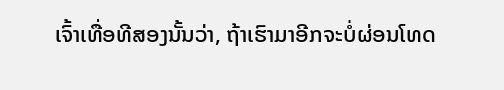ເຈົ້າເທື່ອທີສອງນັ້ນວ່າ, ຖ້າເຮົາມາອີກຈະບໍ່ຜ່ອນໂທດ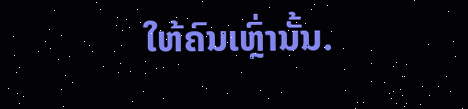ໃຫ້ຄົນເຫຼົ່ານັ້ນ.